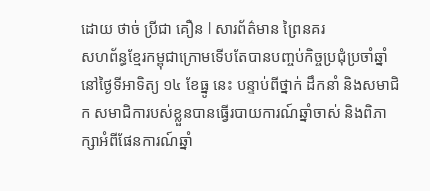ដោយ ថាច់ ប្រីជា គឿន l សារព័ត៌មាន ព្រៃនគរ
សហព័ន្ធខ្មែរកម្ពុជាក្រោមទើបតែបានបញ្ចប់កិច្ចប្រជុំប្រចាំឆ្នាំ នៅថ្ងៃទីអាទិត្យ ១៤ ខែធ្នូ នេះ បន្ទាប់ពីថ្នាក់ ដឹកនាំ និងសមាជិក សមាជិការបស់ខ្លួនបានធ្វើរបាយការណ៍ឆ្នាំចាស់ និងពិភាក្សាអំពីផែនការណ៍ឆ្នាំ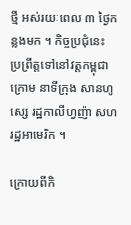ថ្មី អស់រយៈពេល ៣ ថ្ងៃកន្លងមក ។ កិច្ចប្រជុំនេះ ប្រព្រឹត្តទៅនៅវត្តកម្ពុជាក្រោម នាទីក្រុង សានហូស្សេ រដ្ឋកាលីហ្វញ៉ា សហរដ្ឋអាមេរិក ។

ក្រោយពីកិ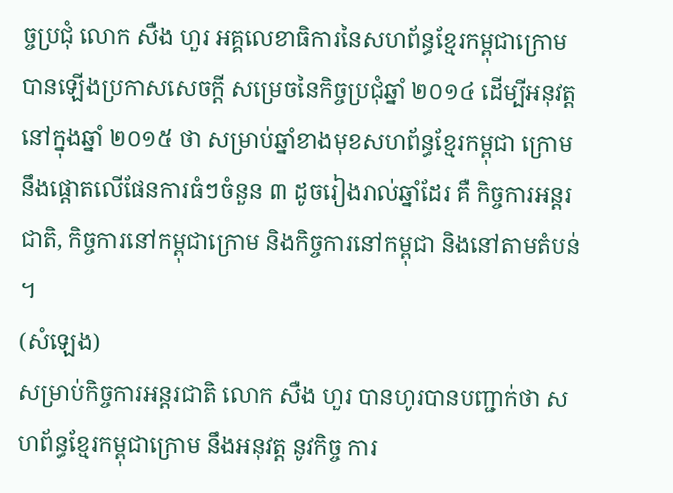ច្ចប្រជុំ លោក សឺង ហួរ អគ្គលេខាធិការនៃសហព័ន្ធខ្មែរកម្ពុជាក្រោម បានឡើងប្រកាសសេចក្ដី សម្រេចនៃកិច្ចប្រជុំឆ្នាំ ២០១៤ ដើម្បីអនុវត្តនៅក្នុងឆ្នាំ ២០១៥ ថា សម្រាប់ឆ្នាំខាងមុខសហព័ន្ធខ្មែរកម្ពុជា ក្រោមនឹងផ្ដោតលើផែនការធំៗចំនួន ៣ ដូចរៀងរាល់ឆ្នាំដែរ គឺ កិច្ចការអន្តរជាតិ, កិច្ចការនៅកម្ពុជាក្រោម និងកិច្ចការនៅកម្ពុជា និងនៅតាមតំបន់ ។
(សំឡេង)
សម្រាប់កិច្ចការអន្តរជាតិ លោក សឺង ហួរ បានហូរបានបញ្ជាក់ថា សហព័ន្ធខ្មែរកម្ពុជាក្រោម នឹងអនុវត្ត នូវកិច្ច ការ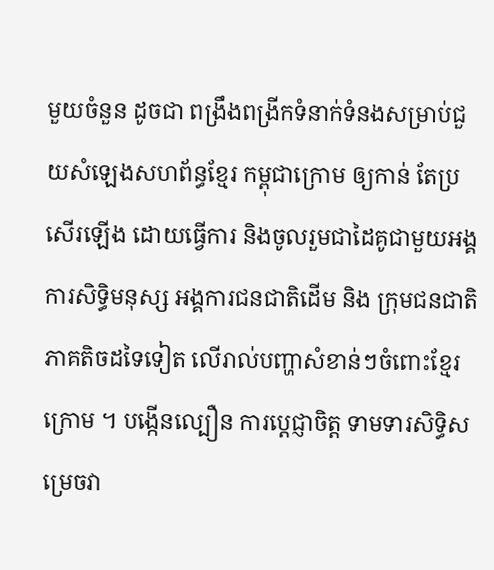មួយចំនួន ដូចជា ពង្រឹងពង្រីកទំនាក់ទំនងសម្រាប់ជួយសំឡេងសហព័ន្ធខ្មែរ កម្ពុជាក្រោម ឲ្យកាន់ តែប្រសើរឡើង ដោយធ្វើការ និងចូលរួមជាដៃគូជាមួយអង្គការសិទ្ធិមនុស្ស អង្គការជនជាតិដើម និង ក្រុមជនជាតិភាគតិចដទៃទៀត លើរាល់បញ្ហាសំខាន់ៗចំពោះខ្មែរក្រោម ។ បង្កើនល្បឿន ការប្តេជ្ញាចិត្ត ទាមទារសិទ្ធិសម្រេចវា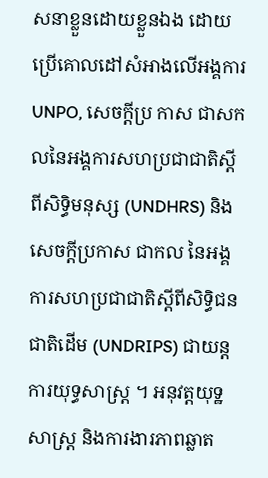សនាខ្លួនដោយខ្លួនឯង ដោយប្រើគោលដៅសំអាងលើអង្គការ UNPO, សេចក្ដីប្រ កាស ជាសកលនៃអង្គការសហប្រជាជាតិស្ដីពីសិទ្ធិមនុស្ស (UNDHRS) និងសេចក្ដីប្រកាស ជាកល នៃអង្គការសហប្រជាជាតិស្ដីពីសិទ្ធិជនជាតិដើម (UNDRIPS) ជាយន្តការយុទ្ធសាស្ត្រ ។ អនុវត្តយុទ្ឋ សាស្ត្រ និងការងារភាពឆ្លាត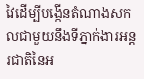វៃដើម្បីបង្កើនតំណាងសកលជាមួយនឹងទីភ្នាក់ងារអន្តរជាតិនៃអ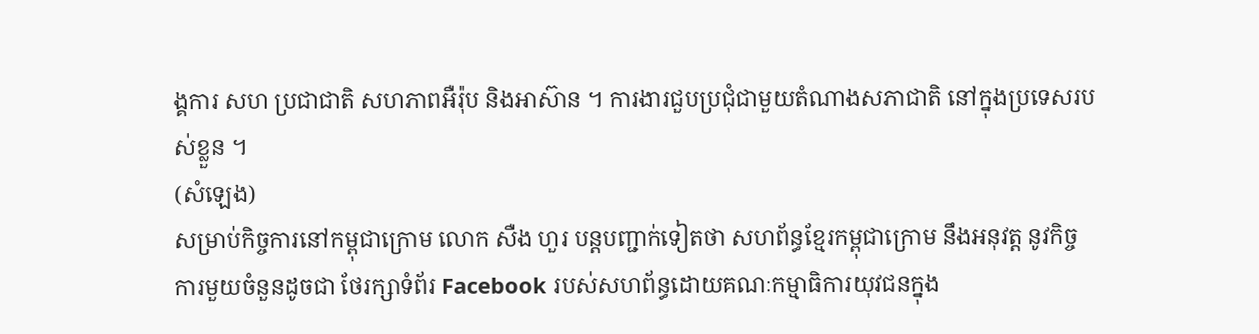ង្គការ សហ ប្រជាជាតិ សហភាពអឺរ៉ុប និងអាស៊ាន ។ ការងារជួបប្រជុំជាមួយតំណាងសភាជាតិ នៅក្នុងប្រទេសរបស់ខ្លួន ។
(សំឡេង)
សម្រាប់កិច្ចការនៅកម្ពុជាក្រោម លោក សឺង ហួរ បន្តបញ្ជាក់ទៀតថា សហព័ន្ធខ្មែរកម្ពុជាក្រោម នឹងអនុវត្ត នូវកិច្ចការមួយចំនួនដូចជា ថែរក្សាទំព័រ Facebook របស់សហព័ន្ធដោយគណៈកម្មាធិការយុវជនក្នុង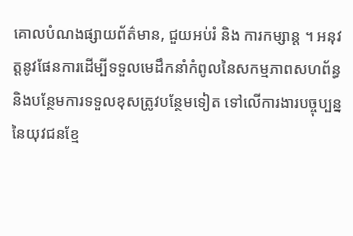គោលបំណងផ្សាយព័ត៌មាន, ជួយអប់រំ និង ការកម្សាន្ត ។ អនុវត្តនូវផែនការដើម្បីទទួលមេដឹកនាំកំពូលនៃសកម្មភាពសហព័ន្ធ និងបន្ថែមការទទួលខុសត្រូវបន្ថែមទៀត ទៅលើការងារបច្ចុប្បន្ន នៃយុវជនខ្មែ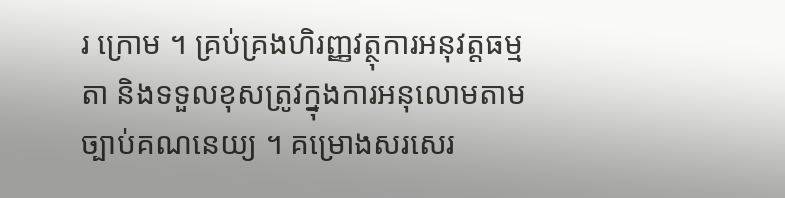រ ក្រោម ។ គ្រប់គ្រងហិរញ្ញវត្ថុការអនុវត្តធម្មតា និងទទួលខុសត្រូវក្នុងការអនុលោមតាមច្បាប់គណនេយ្យ ។ គម្រោងសរសេរ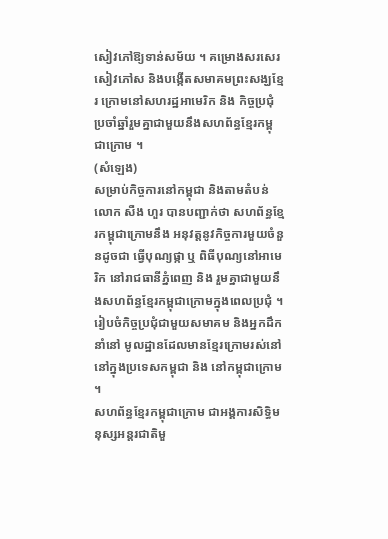សៀវភៅឱ្យទាន់សម័យ ។ គម្រោងសរសេរសៀវភៅស និងបង្កើតសមាគមព្រះសង្ឃខ្មែរ ក្រោមនៅសហរដ្ឋអាមេរិក និង កិច្ចប្រជុំប្រចាំឆ្នាំរួមគ្នាជាមួយនឹងសហព័ន្ធខ្មែរកម្ពុជាក្រោម ។
(សំឡេង)
សម្រាប់កិច្ចការនៅកម្ពុជា និងតាមតំបន់ លោក សឺង ហួរ បានបញ្ជាក់ថា សហព័ន្ធខ្មែរកម្ពុជាក្រោមនឹង អនុវត្តនូវកិច្ចការមួយចំនួនដូចជា ធ្វើបុណ្យផ្កា ឬ ពិធីបុណ្យនៅអាមេរិក នៅរាជធានីភ្នំពេញ និង រួមគ្នាជាមួយនឹងសហព័ន្ធខ្មែរកម្ពុជាក្រោមក្នុងពេលប្រជុំ ។ រៀបចំកិច្ចប្រជុំជាមួយសមាគម និងអ្នកដឹកនាំនៅ មូលដ្ឋានដែលមានខ្មែរក្រោមរស់នៅនៅក្នុងប្រទេសកម្ពុជា និង នៅកម្ពុជាក្រោម ។
សហព័ន្ធខ្មែរកម្ពុជាក្រោម ជាអង្គការសិទ្ធិមនុស្សអន្តរជាតិមួ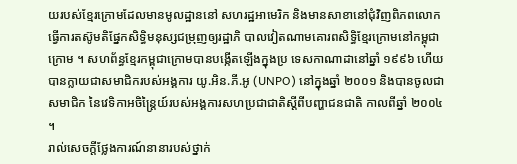យរបស់ខ្មែរក្រោមដែលមានមូលដ្ឋាននៅ សហរដ្ឋអាមេរិក និងមានសាខានៅជុំវិញពិភពលោក ធ្វើការតស៊ូមតិផ្នែកសិទ្ធិមនុស្សជម្រុញឲ្យរដ្ឋាភិ បាលវៀតណាមគោរពសិទ្ធិខ្មែរក្រោមនៅកម្ពុជាក្រោម ។ សហព័ន្ធខ្មែរកម្ពុជាក្រោមបានបង្កើតឡើងក្នុងប្រ ទេសកាណាដានៅឆ្នាំ ១៩៩៦ ហើយបានក្លាយជាសមាជិករបស់អង្គការ យូ.អិន.ភី.អូ (UNPO) នៅក្នុងឆ្នាំ ២០០១ និងបានចូលជាសមាជិក នៃវេទិកាអចិន្ត្រៃយ៍របស់អង្គការសហប្រជាជាតិស្ដីពីបញ្ហាជនជាតិ កាលពីឆ្នាំ ២០០៤ ។
រាល់សេចក្ដីថ្លែងការណ៍នានារបស់ថ្នាក់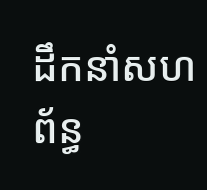ដឹកនាំសហព័ន្ធ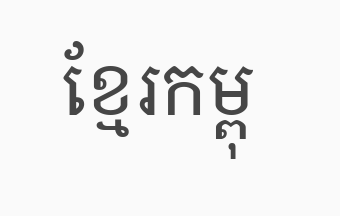ខ្មែរកម្ពុ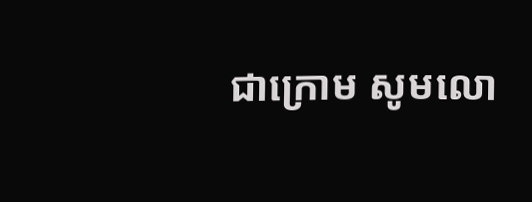ជាក្រោម សូមលោ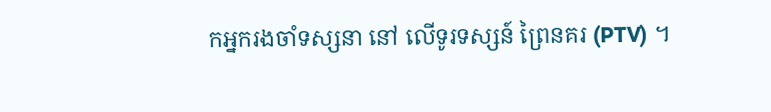កអ្នករងចាំទស្សនា នៅ លើទូរទស្សន៍ ព្រៃនគរ (PTV) ។